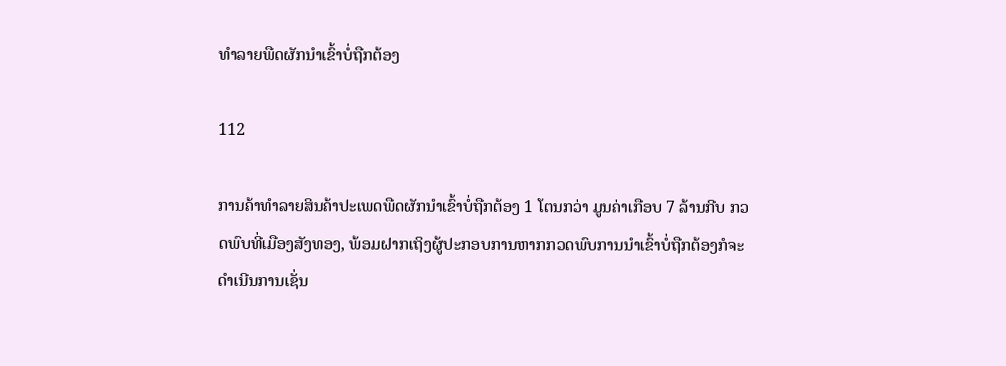ທຳລາຍພືດຜັກນຳເຂົ້າບໍ່ຖືກຕ້ອງ

112

ການຄ້າທຳລາຍສິນຄ້າປະເພດພືດຜັກນຳເຂົ້າບໍ່ຖືກຕ້ອງ 1 ໂຕນກວ່າ ມູນຄ່າເກືອບ 7 ລ້ານກີບ ກວດພົບທີ່ເມືອງສັງທອງ, ພ້ອມຝາກເຖິງຜູ້ປະກອບການຫາກກວດພົບການນຳເຂົ້າບໍ່ຖືກຕ້ອງກໍຈະດຳເນີນການເຊັ່ນ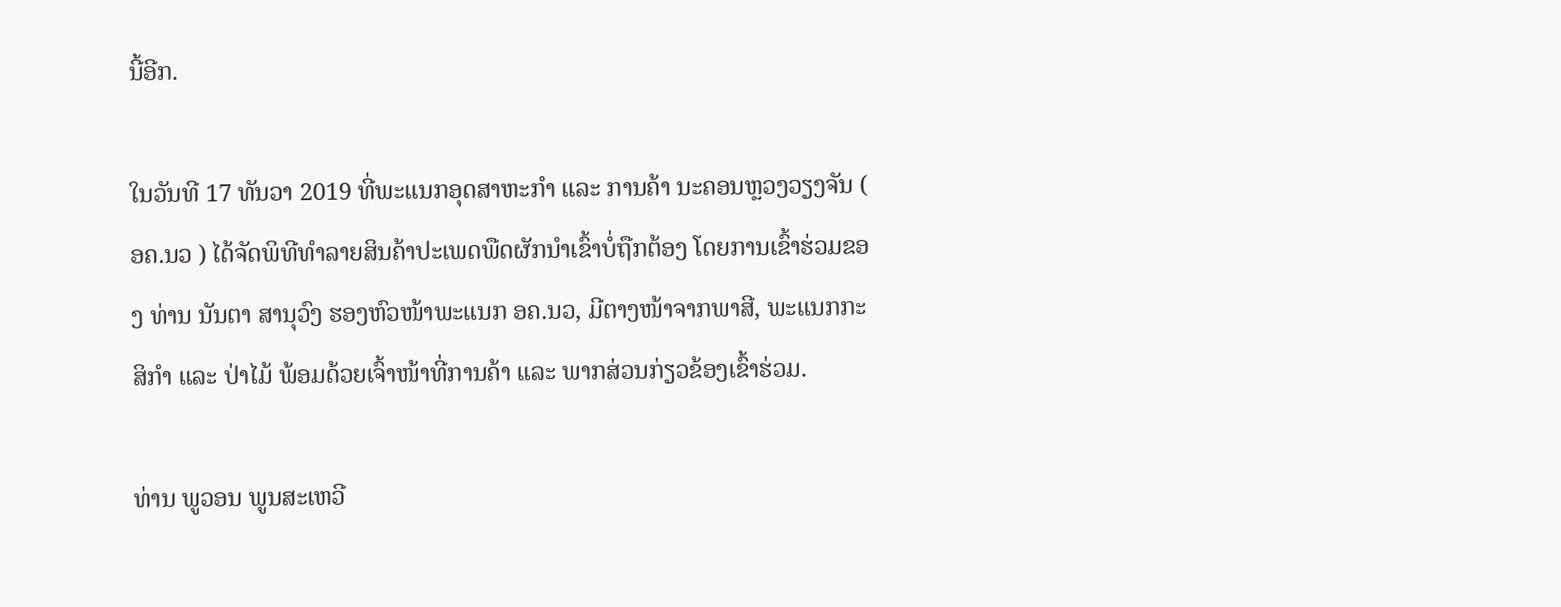ນີ້ອີກ.

ໃນວັນທີ 17 ທັນວາ 2019 ທີ່ພະແນກອຸດສາຫະກຳ ແລະ ການຄ້າ ນະຄອນຫຼວງວຽງຈັນ ( ອຄ.ນວ ) ໄດ້ຈັດພິທີທຳລາຍສິນຄ້າປະເພດພືດຜັກນຳເຂົ້າບໍ່ຖືກຕ້ອງ ໂດຍການເຂົ້າຮ່ວມຂອງ ທ່ານ ນັນຕາ ສານຸວົງ ຮອງຫົວໜ້າພະແນກ ອຄ.ນວ, ມີຕາງໜ້າຈາກພາສີ, ພະແນກກະສິກໍາ ແລະ ປ່າໄມ້ ພ້ອມດ້ວຍເຈົ້າໜ້າທີ່ການຄ້າ ແລະ ພາກສ່ວນກ່ຽວຂ້ອງເຂົ້າຮ່ວມ.

ທ່ານ ພູວອນ ພູນສະເຫວີ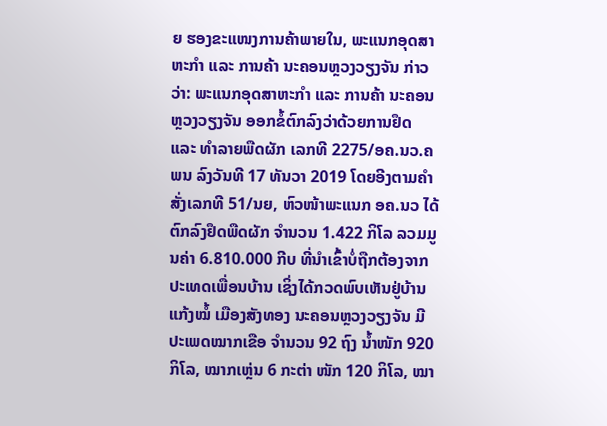ຍ ຮອງຂະແໜງການຄ້າພາຍໃນ, ພະແນກອຸດສາຫະກຳ ແລະ ການຄ້າ ນະຄອນຫຼວງວຽງຈັນ ກ່າວວ່າ: ພະແນກອຸດສາຫະກຳ ແລະ ການຄ້າ ນະຄອນຫຼວງວຽງຈັນ ອອກຂໍ້ຕົກລົງວ່າດ້ວຍການຢຶດ ແລະ ທຳລາຍພືດຜັກ ເລກທີ 2275/ອຄ.ນວ.ຄພນ ລົງວັນທີ 17 ທັນວາ 2019 ໂດຍອີງຕາມຄຳສັ່ງເລກທີ 51/ນຍ, ຫົວໜ້າພະແນກ ອຄ.ນວ ໄດ້ຕົກລົງຢຶດພືດຜັກ ຈຳນວນ 1.422 ກິໂລ ລວມມູນຄ່າ 6.810.000 ກີບ ທີ່ນຳເຂົ້າບໍ່ຖືກຕ້ອງຈາກປະເທດເພື່ອນບ້ານ ເຊິ່ງໄດ້ກວດພົບເຫັນຢູ່ບ້ານແກ້ງໝໍ້ ເມືອງສັງທອງ ນະຄອນຫຼວງວຽງຈັນ ມີປະເພດໝາກເຂືອ ຈຳນວນ 92 ຖົງ ນ້ຳໜັກ 920 ກິໂລ, ໝາກເຫຼ່ນ 6 ກະຕ່າ ໜັກ 120 ກິໂລ, ໝາ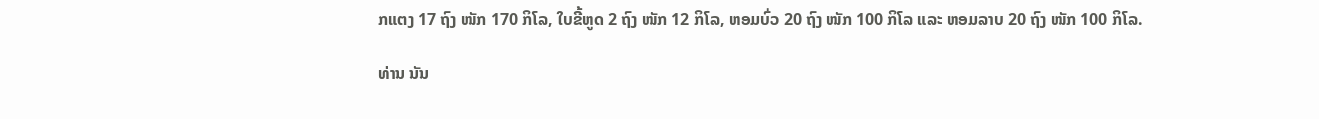ກແຕງ 17 ຖົງ ໜັກ 170 ກິໂລ, ໃບຂີ້ຫູດ 2 ຖົງ ໜັກ 12 ກິໂລ, ຫອມບົ່ວ 20 ຖົງ ໜັກ 100 ກິໂລ ແລະ ຫອມລາບ 20 ຖົງ ໜັກ 100 ກິໂລ.

ທ່ານ ນັນ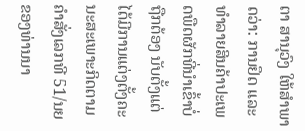ຕາ ສານຸວົງ ໃຫ້ສຳພາດວ່າ: ການຢຶດ ແລະ ທຳລາຍສິນຄ້າປະເພດພືດຜັກທີ່ນຳເຂົ້າບໍ່ຖືກຕ້ອງ ນັບຕັ້ງແຕ່ໄດ້ມີການແຕ່ງຕັ້ງຄະນະສະເພາະກິດຕາມຄຳສັ່ງເລກທີ 51/ນຍ ຂອງທ່ານນາ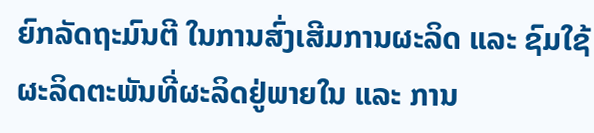ຍົກລັດຖະມົນຕີ ໃນການສົ່ງເສີມການຜະລິດ ແລະ ຊົມໃຊ້ຜະລິດຕະພັນທີ່ຜະລິດຢູ່ພາຍໃນ ແລະ ການ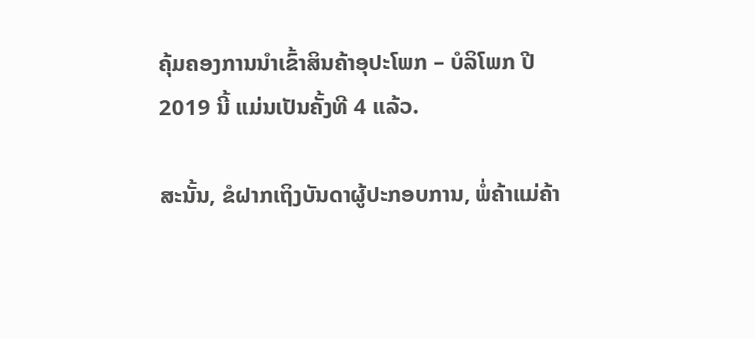ຄຸ້ມຄອງການນຳເຂົ້າສິນຄ້າອຸປະໂພກ – ບໍລິໂພກ ປີ 2019 ນີ້ ແມ່ນເປັນຄັ້ງທີ 4 ແລ້ວ.

ສະນັ້ນ, ຂໍຝາກເຖິງບັນດາຜູ້ປະກອບການ, ພໍ່ຄ້າແມ່ຄ້າ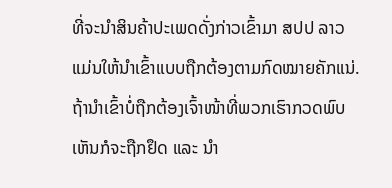ທີ່ຈະນຳສິນຄ້າປະເພດດັ່ງກ່າວເຂົ້າມາ ສປປ ລາວ ແມ່ນໃຫ້ນຳເຂົ້າແບບຖືກຕ້ອງຕາມກົດໝາຍຄັກແນ່. ຖ້ານຳເຂົ້າບໍ່ຖືກຕ້ອງເຈົ້າໜ້າທີ່ພວກເຮົາກວດພົບເຫັນກໍຈະຖືກຢຶດ ແລະ ນຳ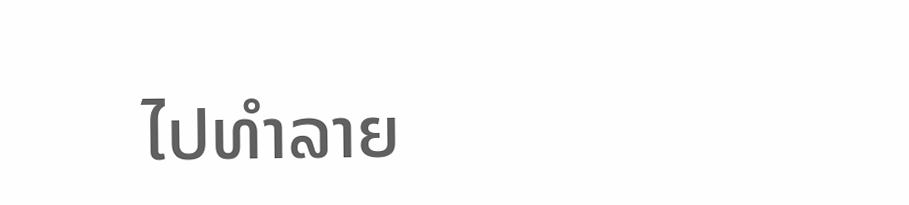ໄປທຳລາຍ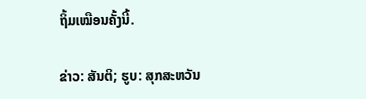ຖິ້ມເໝືອນຄັ້ງນີ້.

ຂ່າວ: ສັນຕິ; ຮູບ: ສຸກສະຫວັນ